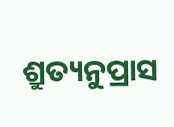ଶ୍ରୁତ୍ୟନୁପ୍ରାସ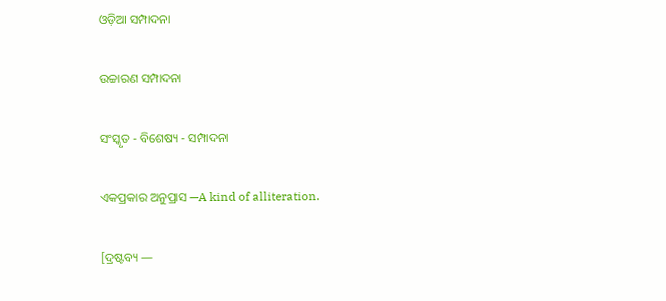ଓଡ଼ିଆ ସମ୍ପାଦନା

ଉଚ୍ଚାରଣ ସମ୍ପାଦନା

ସଂସ୍କୃତ - ବିଶେଷ୍ୟ - ସମ୍ପାଦନା

ଏକପ୍ରକାର ଅନୁପ୍ରାସ —A kind of alliteration.

[ଦ୍ରଷ୍ଟବ୍ୟ —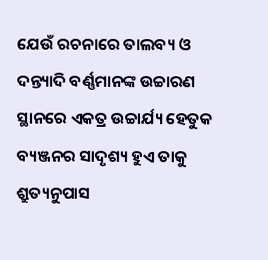ଯେଉଁ ରଚନାରେ ତାଲବ୍ୟ ଓ ଦନ୍ତ୍ୟାଦି ବର୍ଣ୍ଣମାନଙ୍କ ଉଚ୍ଚାରଣ ସ୍ଥାନରେ ଏକତ୍ର ଉଚ୍ଚାର୍ଯ୍ୟ ହେତୁକ ବ୍ୟଞ୍ଜନର ସାଦୃଶ୍ୟ ହୁଏ ତାକୁ ଶ୍ରୁତ୍ୟନୁପାସ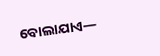ବୋଲାଯାଏ—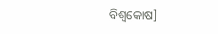ବିଶ୍ୱକୋଷ]